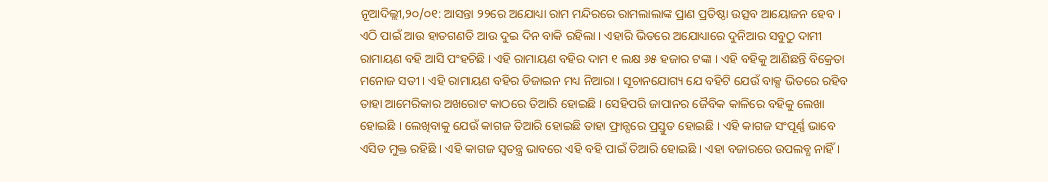ନୂଆଦିଲ୍ଲୀ,୨୦/୦୧: ଆସନ୍ତା ୨୨ରେ ଅଯୋଧ୍ୟା ରାମ ମନ୍ଦିରରେ ରାମଲାଲାଙ୍କ ପ୍ରାଣ ପ୍ରତିଷ୍ଠା ଉତ୍ସବ ଆୟୋଜନ ହେବ । ଏଠି ପାଇଁ ଆଉ ହାତଗଣତି ଆଉ ଦୁଇ ଦିନ ବାକି ରହିଲା । ଏହାରି ଭିତରେ ଅଯୋଧ୍ୟାରେ ଦୁନିଆର ସବୁଠୁ ଦାମୀ ରାମାୟଣ ବହି ଆସି ପଂହଚିଛି । ଏହି ରାମାୟଣ ବହିର ଦାମ ୧ ଲକ୍ଷ ୬୫ ହଜାର ଟଙ୍କା । ଏହି ବହିକୁ ଆଣିଛନ୍ତି ବିକ୍ରେତା ମନୋଜ ସତୀ । ଏହି ରାମାୟଣ ବହିର ଡିଜାଇନ ମଧ୍ୟ ନିଆରା । ସୂଚାନଯୋଗ୍ୟ ଯେ ବହିଟି ଯେଉଁ ବାକ୍ସ ଭିତରେ ରହିବ ତାହା ଆମେରିକାର ଅଖରୋଟ କାଠରେ ତିଆରି ହୋଇଛି । ସେହିପରି ଜାପାନର ଜୈବିକ କାଳିରେ ବହିକୁ ଲେଖା ହୋଇଛି । ଲେଖିବାକୁ ଯେଉଁ କାଗଜ ତିଆରି ହୋଇଛି ତାହା ଫ୍ରାନ୍ସରେ ପ୍ରସ୍ତୁତ ହୋଇଛି । ଏହି କାଗଜ ସଂପୂର୍ଣ୍ଣ ଭାବେ ଏସିଡ ମୁକ୍ତ ରହିଛି । ଏହି କାଗଜ ସ୍ୱତନ୍ତ୍ର ଭାବରେ ଏହି ବହି ପାଇଁ ତିଆରି ହୋଇଛି । ଏହା ବଜାରରେ ଉପଲବ୍ଧ ନାହିଁ ।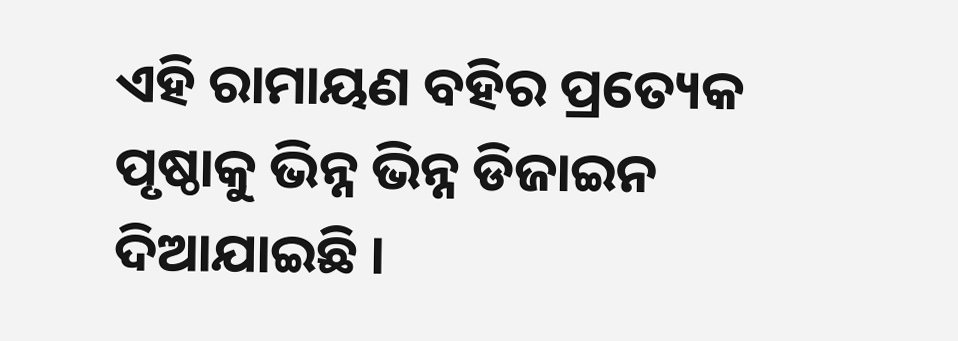ଏହି ରାମାୟଣ ବହିର ପ୍ରତ୍ୟେକ ପୃଷ୍ଠାକୁ ଭିନ୍ନ ଭିନ୍ନ ଡିଜାଇନ ଦିଆଯାଇଛି ।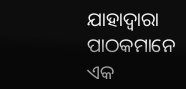ଯାହାଦ୍ୱାରା ପାଠକମାନେ ଏକ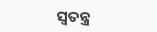ସ୍ୱତନ୍ତ୍ର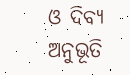ଓ ଦିବ୍ୟ ଅନୁଭୂତି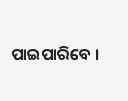ପାଇପାରିବେ ।